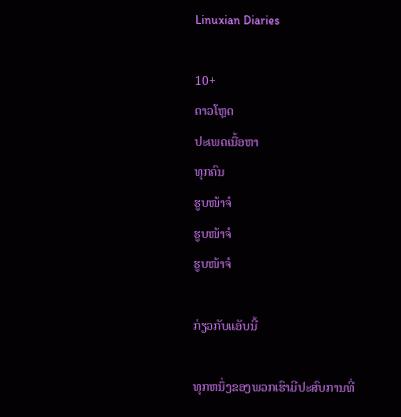Linuxian Diaries

10+
ດາວໂຫຼດ
ປະເພດເນື້ອຫາ
ທຸກຄົນ
ຮູບໜ້າຈໍ
ຮູບໜ້າຈໍ
ຮູບໜ້າຈໍ

ກ່ຽວກັບແອັບນີ້

ທຸກຫນຶ່ງຂອງພວກເຮົາມີປະສົບການທີ່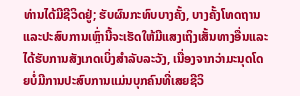ທ່ານໄດ້ມີຊີວິດຢູ່; ຮັບຜົນກະທົບບາງຄັ້ງ, ບາງຄັ້ງໂທດຖານແລະປະສົບການເຫຼົ່ານີ້ຈະເຮັດໃຫ້ມີແສງເຖິງເສັ້ນທາງອື່ນແລະໄດ້ຮັບການສັງເກດເບິ່ງສໍາລັບລະວັງ, ເນື່ອງຈາກວ່າມະນຸດໂດຍບໍ່ມີການປະສົບການແມ່ນບຸກຄົນທີ່ເສຍຊີວິ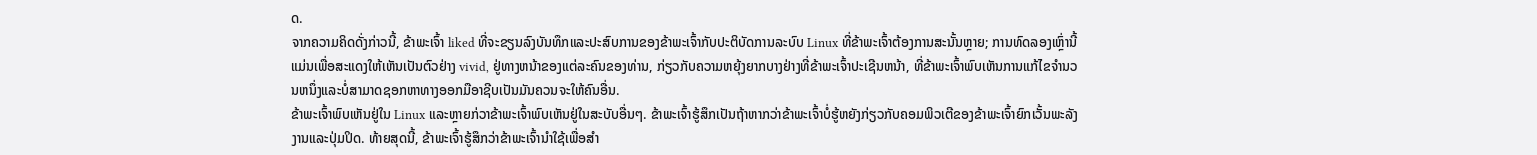ດ.
ຈາກຄວາມຄິດດັ່ງກ່າວນີ້, ຂ້າພະເຈົ້າ liked ທີ່ຈະຂຽນລົງບັນທຶກແລະປະສົບການຂອງຂ້າພະເຈົ້າກັບປະຕິບັດການລະບົບ Linux ທີ່ຂ້າພະເຈົ້າຕ້ອງການສະນັ້ນຫຼາຍ; ການທົດລອງເຫຼົ່ານີ້ແມ່ນເພື່ອສະແດງໃຫ້ເຫັນເປັນຕົວຢ່າງ vivid, ຢູ່ທາງຫນ້າຂອງແຕ່ລະຄົນຂອງທ່ານ, ກ່ຽວກັບຄວາມຫຍຸ້ງຍາກບາງຢ່າງທີ່ຂ້າພະເຈົ້າປະເຊີນຫນ້າ, ທີ່ຂ້າພະເຈົ້າພົບເຫັນການແກ້ໄຂຈໍານວນຫນຶ່ງແລະບໍ່ສາມາດຊອກຫາທາງອອກມືອາຊີບເປັນມັນຄວນຈະໃຫ້ຄົນອື່ນ.
ຂ້າພະເຈົ້າພົບເຫັນຢູ່ໃນ Linux ແລະຫຼາຍກ່ວາຂ້າພະເຈົ້າພົບເຫັນຢູ່ໃນສະບັບອື່ນໆ. ຂ້າພະເຈົ້າຮູ້ສຶກເປັນຖ້າຫາກວ່າຂ້າພະເຈົ້າບໍ່ຮູ້ຫຍັງກ່ຽວກັບຄອມພິວເຕີຂອງຂ້າພະເຈົ້າຍົກເວັ້ນພະລັງງານແລະປຸ່ມປິດ. ທ້າຍສຸດນີ້, ຂ້າພະເຈົ້າຮູ້ສຶກວ່າຂ້າພະເຈົ້ານໍາໃຊ້ເພື່ອສໍາ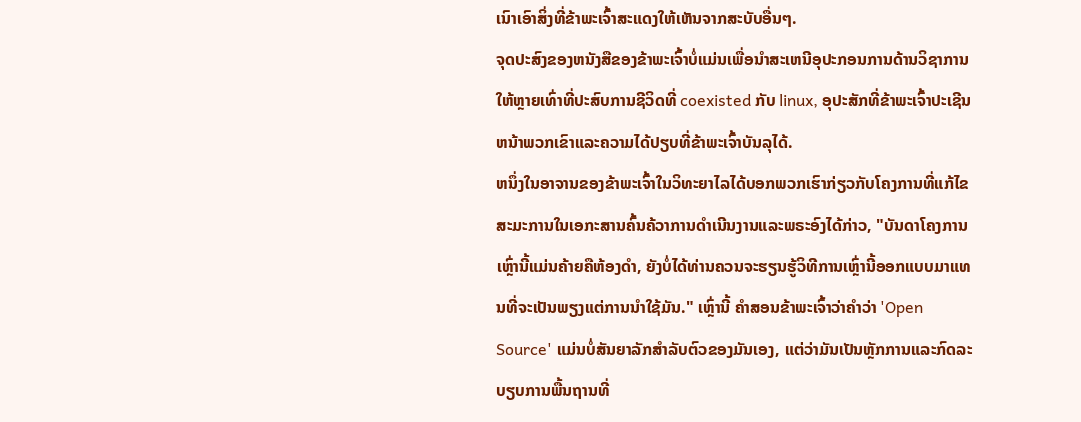ເນົາເອົາສິ່ງທີ່ຂ້າພະເຈົ້າສະແດງໃຫ້ເຫັນຈາກສະບັບອື່ນໆ.
ຈຸດປະສົງຂອງຫນັງສືຂອງຂ້າພະເຈົ້າບໍ່ແມ່ນເພື່ອນໍາສະເຫນີອຸປະກອນການດ້ານວິຊາການໃຫ້ຫຼາຍເທົ່າທີ່ປະສົບການຊີວິດທີ່ coexisted ກັບ linux, ອຸປະສັກທີ່ຂ້າພະເຈົ້າປະເຊີນຫນ້າພວກເຂົາແລະຄວາມໄດ້ປຽບທີ່ຂ້າພະເຈົ້າບັນລຸໄດ້.
ຫນຶ່ງໃນອາຈານຂອງຂ້າພະເຈົ້າໃນວິທະຍາໄລໄດ້ບອກພວກເຮົາກ່ຽວກັບໂຄງການທີ່ແກ້ໄຂສະມະການໃນເອກະສານຄົ້ນຄ້ວາການດໍາເນີນງານແລະພຣະອົງໄດ້ກ່າວ, "ບັນດາໂຄງການເຫຼົ່ານີ້ແມ່ນຄ້າຍຄືຫ້ອງດໍາ, ຍັງບໍ່ໄດ້ທ່ານຄວນຈະຮຽນຮູ້ວິທີການເຫຼົ່ານີ້ອອກແບບມາແທນທີ່ຈະເປັນພຽງແຕ່ການນໍາໃຊ້ມັນ." ເຫຼົ່ານີ້ ຄໍາສອນຂ້າພະເຈົ້າວ່າຄໍາວ່າ 'Open Source' ແມ່ນບໍ່ສັນຍາລັກສໍາລັບຕົວຂອງມັນເອງ, ແຕ່ວ່າມັນເປັນຫຼັກການແລະກົດລະບຽບການພື້ນຖານທີ່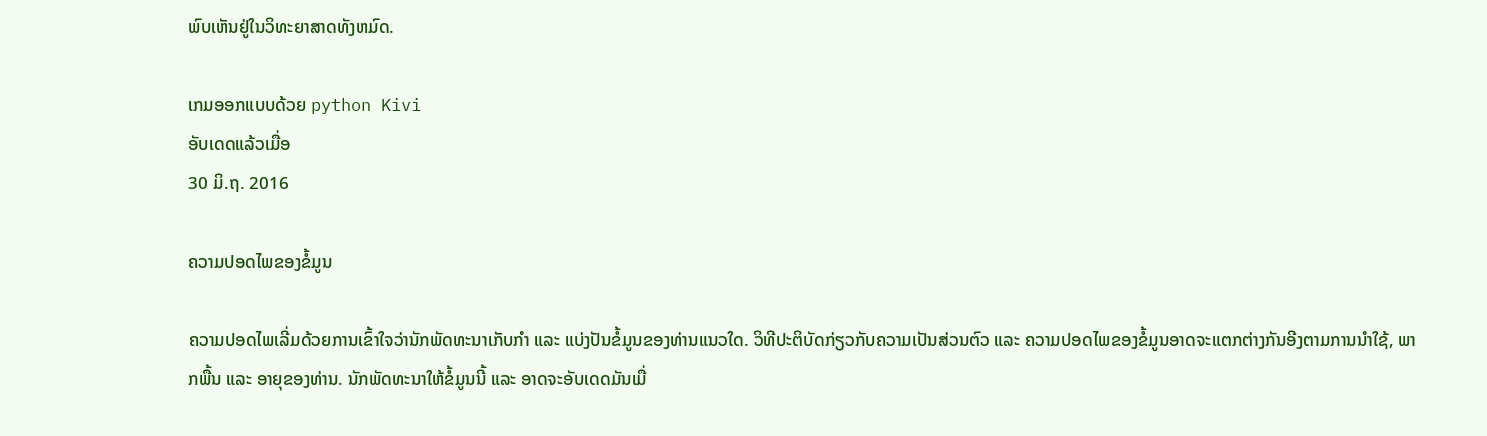ພົບເຫັນຢູ່ໃນວິທະຍາສາດທັງຫມົດ.

ເກມອອກແບບດ້ວຍ python Kivi
ອັບເດດແລ້ວເມື່ອ
30 ມິ.ຖ. 2016

ຄວາມປອດໄພຂອງຂໍ້ມູນ

ຄວາມປອດໄພເລີ່ມດ້ວຍການເຂົ້າໃຈວ່ານັກພັດທະນາເກັບກຳ ແລະ ແບ່ງປັນຂໍ້ມູນຂອງທ່ານແນວໃດ. ວິທີປະຕິບັດກ່ຽວກັບຄວາມເປັນສ່ວນຕົວ ແລະ ຄວາມປອດໄພຂອງຂໍ້ມູນອາດຈະແຕກຕ່າງກັນອີງຕາມການນຳໃຊ້, ພາກພື້ນ ແລະ ອາຍຸຂອງທ່ານ. ນັກພັດທະນາໃຫ້ຂໍ້ມູນນີ້ ແລະ ອາດຈະອັບເດດມັນເມື່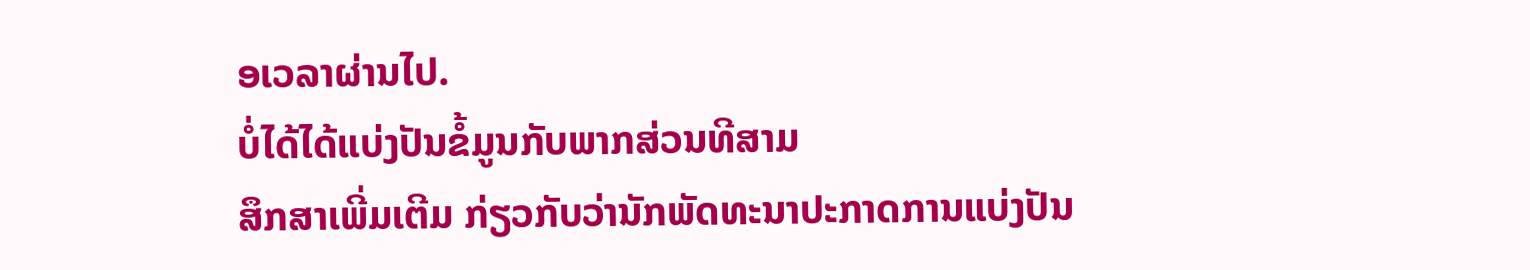ອເວລາຜ່ານໄປ.
ບໍ່ໄດ້ໄດ້ແບ່ງປັນຂໍ້ມູນກັບພາກສ່ວນທີສາມ
ສຶກສາເພີ່ມເຕີມ ກ່ຽວກັບວ່ານັກພັດທະນາປະກາດການແບ່ງປັນ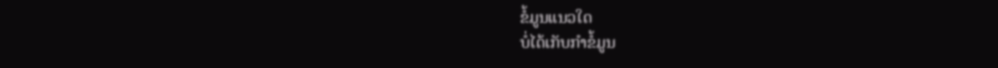ຂໍ້ມູນແນວໃດ
ບໍ່ໄດ້ເກັບກຳຂໍ້ມູນ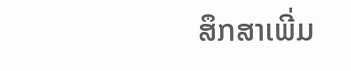ສຶກສາເພີ່ມ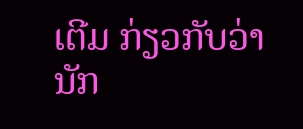ເຕີມ ກ່ຽວກັບວ່ານັກ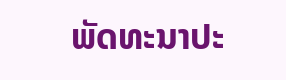ພັດທະນາປະ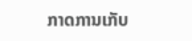ກາດການເກັບ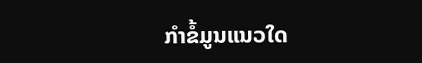ກຳຂໍ້ມູນແນວໃດ